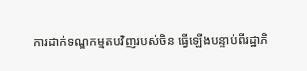ការដាក់ទណ្ឌកម្មតបវិញរបស់ចិន ធ្វើឡើងបន្ទាប់ពីរដ្ឋាភិ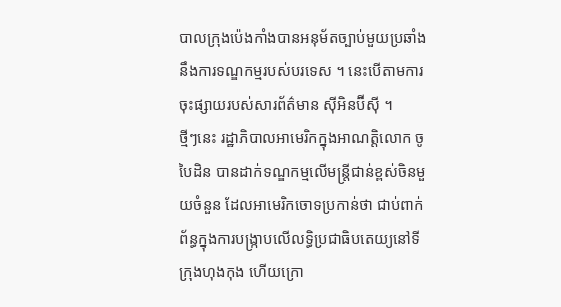បាលក្រុងប៉េងកាំងបានអនុម័តច្បាប់មួយប្រឆាំងនឹងការទណ្ឌកម្មរបស់បរទេស ។ នេះបើតាមការចុះផ្សាយរបស់សារព័ត៌មាន ស៊ីអិនប៊ីស៊ី ។
ថ្មីៗនេះ រដ្ឋាភិបាលអាមេរិកក្នុងអាណត្តិលោក ចូ បៃដិន បានដាក់ទណ្ឌកម្មលើមន្ត្រីជាន់ខ្ពស់ចិនមួយចំនួន ដែលអាមេរិកចោទប្រកាន់ថា ជាប់ពាក់ព័ន្ធក្នុងការបង្ក្រាបលើលទ្ធិប្រជាធិបតេយ្យនៅទីក្រុងហុងកុង ហើយក្រោ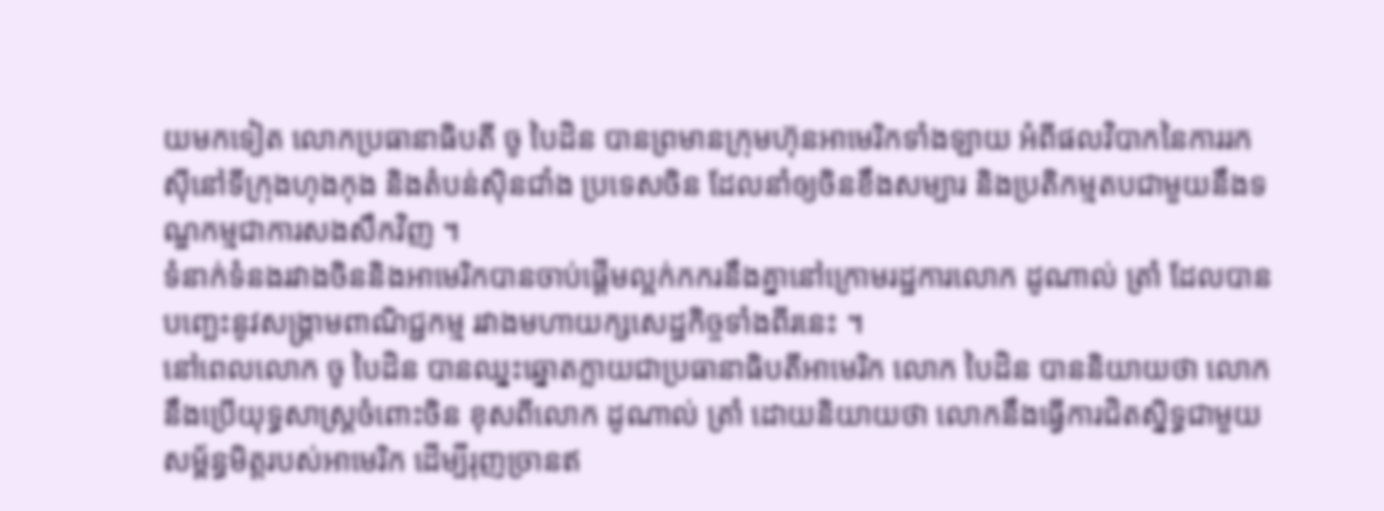យមកទៀត លោកប្រធានាធិបតី ចូ បៃដិន បានព្រមានក្រុមហ៊ុនអាមេរិកទាំងឡាយ អំពីផលវិបាកនៃការរកស៊ីនៅទីក្រុងហុងកុង និងតំបន់ស៊ិនជាំង ប្រទេសចិន ដែលនាំឲ្យចិនខឹងសម្បារ និងប្រតិកម្មតបជាមួយនឹងទណ្ឌកម្មជាការសងសឹកវិញ ។
ទំនាក់ទំនងរវាងចិននិងអាមេរិកបានចាប់ផ្ដើមល្អក់កករនឹងគ្នានៅក្រោមរដ្ឋការលោក ដូណាល់ ត្រាំ ដែលបានបញ្ឆេះនូវសង្គ្រាមពាណិជ្ជកម្ម រវាងមហាយក្សសេដ្ឋកិច្ចទាំងពីរនេះ ។
នៅពេលលោក ចូ បៃដិន បានឈ្នះឆ្នោតក្លាយជាប្រធានាធិបតីអាមេរិក លោក បៃដិន បាននិយាយថា លោកនឹងប្រើយុទ្ធសាស្ត្រចំពោះចិន ខុសពីលោក ដូណាល់ ត្រាំ ដោយនិយាយថា លោកនឹងធ្វើការជិតស្និទ្ធជាមួយសម្ព័ន្ធមិត្តរបស់អាមេរិក ដើម្បីរុញច្រានឥ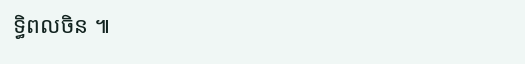ទ្ធិពលចិន ៕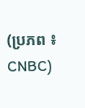(ប្រភព ៖ CNBC)